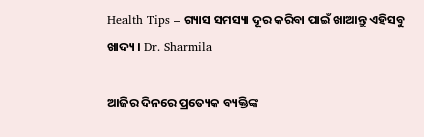Health Tips – ଗ୍ୟାସ ସମସ୍ୟା ଦୂର କରିବା ପାଇଁ ଖାଆନ୍ତୁ ଏହିସବୁ ଖାଦ୍ୟ । Dr. Sharmila

ଆଜିର ଦିନରେ ପ୍ରତ୍ୟେକ ବ୍ୟକ୍ତିଙ୍କ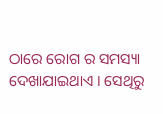ଠାରେ ରୋଗ ର ସମସ୍ୟା ଦେଖାଯାଇଥାଏ । ସେଥିରୁ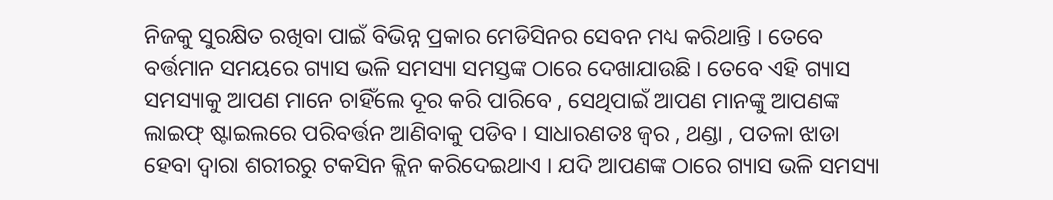ନିଜକୁ ସୁରକ୍ଷିତ ରଖିବା ପାଇଁ ବିଭିନ୍ନ ପ୍ରକାର ମେଡିସିନର ସେବନ ମଧ୍ୟ କରିଥାନ୍ତି । ତେବେ ବର୍ତ୍ତମାନ ସମୟରେ ଗ୍ୟାସ ଭଳି ସମସ୍ୟା ସମସ୍ତଙ୍କ ଠାରେ ଦେଖାଯାଉଛି । ତେବେ ଏହି ଗ୍ୟାସ ସମସ୍ୟାକୁ ଆପଣ ମାନେ ଚାହିଁଲେ ଦୂର କରି ପାରିବେ , ସେଥିପାଇଁ ଆପଣ ମାନଙ୍କୁ ଆପଣଙ୍କ ଲାଇଫ୍ ଷ୍ଟାଇଲରେ ପରିବର୍ତ୍ତନ ଆଣିବାକୁ ପଡିବ । ସାଧାରଣତଃ ଜ୍ୱର , ଥଣ୍ଡା , ପତଳା ଝାଡା ହେବା ଦ୍ୱାରା ଶରୀରରୁ ଟକସିନ କ୍ଲିନ କରିଦେଇଥାଏ । ଯଦି ଆପଣଙ୍କ ଠାରେ ଗ୍ୟାସ ଭଳି ସମସ୍ୟା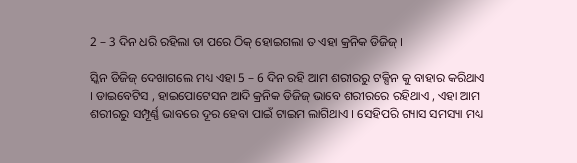2 – 3 ଦିନ ଧରି ରହିଲା ତା ପରେ ଠିକ୍ ହୋଇଗଲା ତ ଏହା କ୍ରନିକ ଡିଜିଜ୍ ।

ସ୍କିନ ଡିଜିଜ୍ ଦେଖାଗଲେ ମଧ୍ୟ ଏହା 5 – 6 ଦିନ ରହି ଆମ ଶରୀରରୁ ଟକ୍ସିନ କୁ ବାହାର କରିଥାଏ । ଡାଇବେଟିସ , ହାଇପୋଟେସନ ଆଦି କ୍ରନିକ ଡିଜିଜ୍ ଭାବେ ଶରୀରରେ ରହିଥାଏ , ଏହା ଆମ ଶରୀରରୁ ସମ୍ପୂର୍ଣ୍ଣ ଭାବରେ ଦୂର ହେବା ପାଇଁ ଟାଇମ ଲାଗିଥାଏ । ସେହିପରି ଗ୍ୟାସ ସମସ୍ୟା ମଧ୍ୟ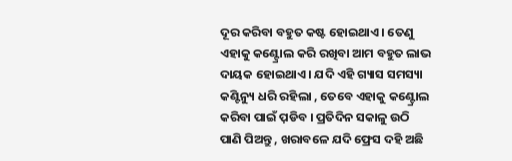ଦୂର କରିବା ବହୁତ କଷ୍ଟ ହୋଇଥାଏ । ତେଣୁ ଏହାକୁ କଣ୍ଟ୍ରୋଲ କରି ରଖିବା ଆମ ବହୁତ ଲାଭ ଦାୟକ ହୋଇଥାଏ । ଯଦି ଏହି ଗ୍ୟାସ ସମସ୍ୟା କଣ୍ଟିନ୍ୟୁ ଧରି ରହିଲା , ତେବେ ଏହାକୁ କଣ୍ଟ୍ରୋଲ କରିବା ପାଇଁ ପ଼ଡିବ । ପ୍ରତିଦିନ ସକାଳୁ ଉଠି ପାଣି ପିଅନ୍ତୁ , ଖରାବଳେ ଯଦି ଫ୍ରେସ ଦହି ଅଛି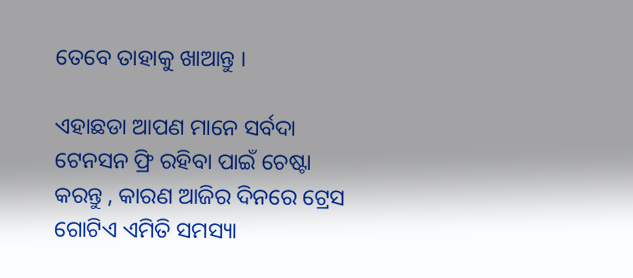ତେବେ ତାହାକୁ ଖାଆନ୍ତୁ ।

ଏହାଛଡା ଆପଣ ମାନେ ସର୍ବଦା ଟେନସନ ଫ୍ରି ରହିବା ପାଇଁ ଚେଷ୍ଟା କରନ୍ତୁ , କାରଣ ଆଜିର ଦିନରେ ଟ୍ରେସ ଗୋଟିଏ ଏମିତି ସମସ୍ୟା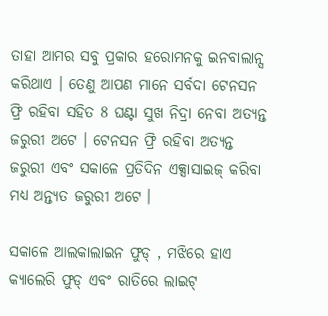ତାହା ଆମର ସବୁ ପ୍ରକାର ହରୋମନକୁ ଇନବାଲାନ୍ସ କରିଥାଏ । ତେଣୁ ଆପଣ ମାନେ ସର୍ବଦା ଟେନସନ ଫ୍ରି ରହିବା ସହିତ 8 ଘଣ୍ଟା ସୁଖ ନିଦ୍ରା ନେବା ଅତ୍ୟନ୍ତ ଜରୁରୀ ଅଟେ । ଟେନସନ ଫ୍ରି ରହିବା ଅତ୍ୟନ୍ତ ଜରୁରୀ ଏବଂ ସକାଳେ ପ୍ରତିଦିନ ଏକ୍ସାସାଇଜ୍ କରିବା ମଧ୍ୟ ଅନ୍ତ୍ୟତ ଜରୁରୀ ଅଟେ ।

ସକାଳେ ଆଲକାଲାଇନ ଫୁଡ୍ , ମଝିରେ ହାଏ କ୍ୟାଲେରି ଫୁଡ୍ ଏବଂ ରାତିରେ ଲାଇଟ୍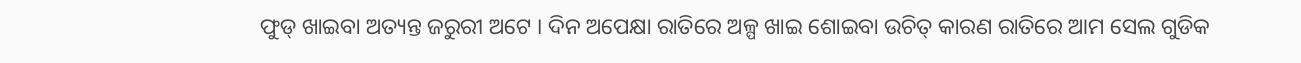ଫୁଡ୍ ଖାଇବା ଅତ୍ୟନ୍ତ ଜରୁରୀ ଅଟେ । ଦିନ ଅପେକ୍ଷା ରାତିରେ ଅଳ୍ପ ଖାଇ ଶୋଇବା ଉଚିତ୍ କାରଣ ରାତିରେ ଆମ ସେଲ ଗୁଡିକ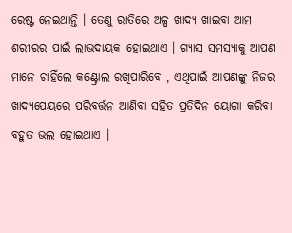ରେଷ୍ଟ ନେଇଥାନ୍ତି । ତେଣୁ ରାତିରେ ଅଳ୍ପ ଖାଦ୍ୟ ଖାଇବା ଆମ ଶରୀରର ପାଇଁ ଲାଭଦାୟକ ହୋଇଥାଏ । ଗ୍ୟାସ ସମସ୍ୟାକୁ ଆପଣ ମାନେ ଚାହିଁଲେ କଣ୍ଟ୍ରୋଲ ରଖିପାରିବେ , ଏଥିପାଇଁ ଆପଣଙ୍କୁ ନିଜର ଖାଦ୍ୟପେୟରେ ପରିବର୍ତ୍ତନ ଆଣିବା ସହିତ ପ୍ରତିଦିନ ୟୋଗା କରିବା ବହୁତ ଭଲ ହୋଇଥାଏ ।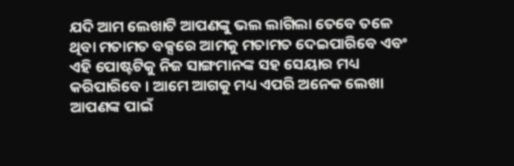ଯଦି ଆମ ଲେଖାଟି ଆପଣଙ୍କୁ ଭଲ ଲାଗିଲା ତେବେ ତଳେ ଥିବା ମତାମତ ବକ୍ସରେ ଆମକୁ ମତାମତ ଦେଇପାରିବେ ଏବଂ ଏହି ପୋଷ୍ଟଟିକୁ ନିଜ ସାଙ୍ଗମାନଙ୍କ ସହ ସେୟାର ମଧ୍ୟ କରିପାରିବେ । ଆମେ ଆଗକୁ ମଧ୍ୟ ଏପରି ଅନେକ ଲେଖା ଆପଣଙ୍କ ପାଇଁ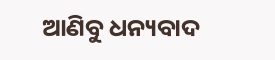ଆଣିବୁ ଧନ୍ୟବାଦ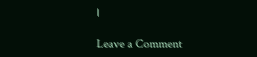।

Leave a Comment